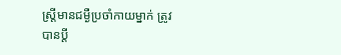ស្ដ្រីមានជម្ងឺប្រចាំកាយម្នាក់ ត្រូវបានប្ដី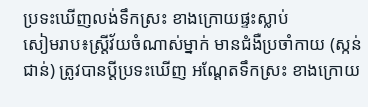ប្រទះឃើញលង់ទឹកស្រះ ខាងក្រោយផ្ទះស្លាប់
សៀមរាប៖ស្រ្តីវ័យចំណាស់ម្នាក់ មានជំងឺប្រចាំកាយ (ស្កន់ជាន់) ត្រូវបានប្តីប្រទះឃើញ អណ្តែតទឹកស្រះ ខាងក្រោយ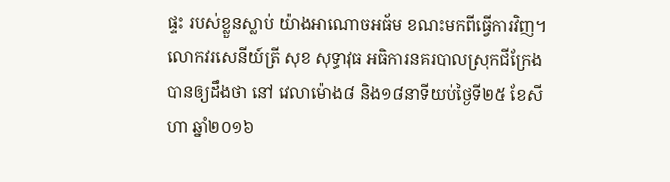ផ្ទះ របស់ខ្លួនស្លាប់ យ៉ាងអាណោចអធ័ម ខណះមកពីធ្វើការវិញ។
លោកវរសេនីយ៍ត្រី សុខ សុទ្ធាវុធ អធិការនគរបាលស្រុកជីក្រែងបានឲ្យដឹងថា នៅ វេលាម៉ោង៨ និង១៨នាទីយប់ថ្ងៃទី២៥ ខែសីហា ឆ្នាំ២០១៦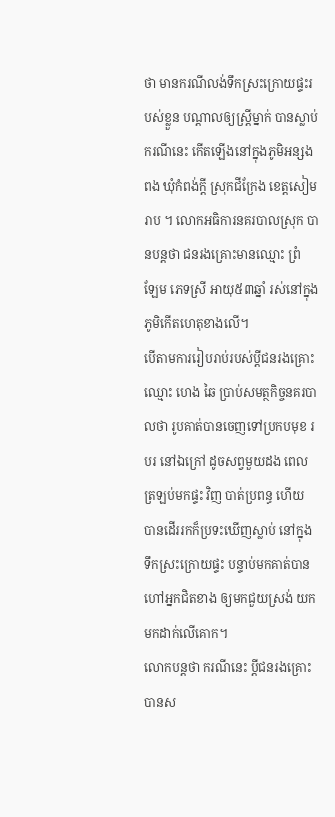ថា មានករណីលង់ទឹកស្រះក្រោយផ្ទះរបស់ខ្លួន បណ្ដាលឲ្យស្រី្តម្នាក់ បានស្លាប់ករណីនេះ កើតឡើងនៅក្នុងភូមិអន្សងពង ឃុំកំពង់ក្តី ស្រុកជីក្រែង ខេត្តសៀមរាប ។ លោកអធិការនគរបាលស្រុក បានបន្តថា ជនរងគ្រោះមានឈ្មោះ ព្រំ ឡែម ភេទស្រី អាយុ៥៣ឆ្នាំ រស់នៅក្នុងភូមិកើតហេតុខាងលើ។
បើតាមការរៀបរាប់របស់ប្តីជនរងគ្រោះឈ្មោះ ហេង ឆៃ ប្រាប់សមត្ថកិច្ចនគរបាលថា រូបគាត់បានចេញទៅប្រកបមុខ របរ នៅឯក្រៅ ដូចសព្វមួយដង ពេលត្រឡប់មកផ្ទះ វិញ បាត់ប្រពន្ធ ហើយ បានដើររកក៏ប្រទះឃើញស្លាប់ នៅក្នុងទឹកស្រះក្រោយផ្ទះ បន្ទាប់មកគាត់បាន ហៅអ្នកជិតខាង ឲ្យមកជួយស្រង់ យកមកដាក់លើគោក។
លោកបន្តថា ករណីនេះ ប្តីជនរងគ្រោះបានស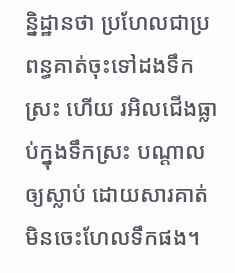ន្និដ្ឋានថា ប្រហែលជាប្រពន្ធគាត់ចុះទៅដងទឹកស្រះ ហើយ រអិលជើងធ្លាប់ក្នុងទឹកស្រះ បណ្ដាលឲ្យស្លាប់ ដោយសារគាត់មិនចេះហែលទឹកផង។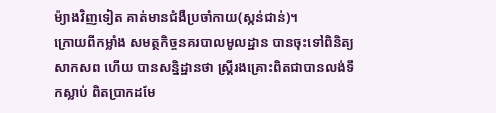ម៉្យាងវិញទៀត គាត់មានជំងឺប្រចាំកាយ(ស្កន់ជាន់)។
ក្រោយពីកម្លាំង សមត្ថកិច្ចនគរបាលមូលដ្ឋាន បានចុះទៅពិនិត្យសាកសព ហើយ បានសន្និដ្ឋានថា ស្រ្តីរងគ្រោះពិតជាបានលង់ទឹកស្លាប់ ពិតប្រាកដមែ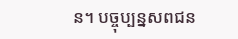ន។ បច្ចុប្បន្នសពជន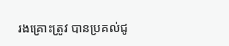រងគ្រោះត្រូវ បានប្រគល់ជូ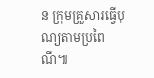ន ក្រុមគ្រួសារធ្វើបុណ្យតាមប្រពៃណី៕